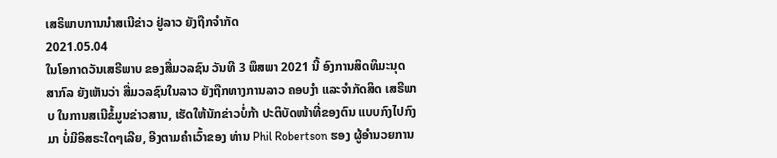ເສຣິພາບການນໍາສເນີຂ່າວ ຢູ່ລາວ ຍັງຖືກຈໍາກັດ
2021.05.04
ໃນໂອກາດວັນເສຣີພາບ ຂອງສື່ມວລຊົນ ວັນທີ 3 ພຶສພາ 2021 ນີ້ ອົງການສິດທິມະນຸດ ສາກົລ ຍັງເຫັນວ່າ ສື່ມວລຊົນໃນລາວ ຍັງຖືກທາງການລາວ ຄອບງໍາ ແລະຈໍາກັດສິດ ເສຣີພາບ ໃນການສເນີຂໍ້ມູນຂ່າວສານ, ເຮັດໃຫ້ນັກຂ່າວບໍ່ກ້າ ປະຕິບັດໜ້າທີ່ຂອງຕົນ ແບບກົງໄປກົງມາ ບໍ່ມີອິສຣະໃດໆເລີຍ, ອີງຕາມຄໍາເວົ້າຂອງ ທ່ານ Phil Robertson ຮອງ ຜູ້ອໍານວຍການ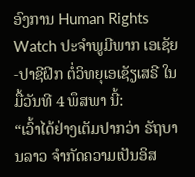ອົງການ Human Rights Watch ປະຈໍາພູມີພາກ ເອເຊັຍ-ປາຊີຝິກ ຕໍ່ວິທຍຸເອເຊັຽເສຣີ ໃນມື້ວັນທີ 4 ພຶສພາ ນີ້:
“ເວົ້າໄດ້ຢ່າງເຕັມປາກວ່າ ຣັຖບານລາວ ຈໍາກັດຄວາມເປັນອິສ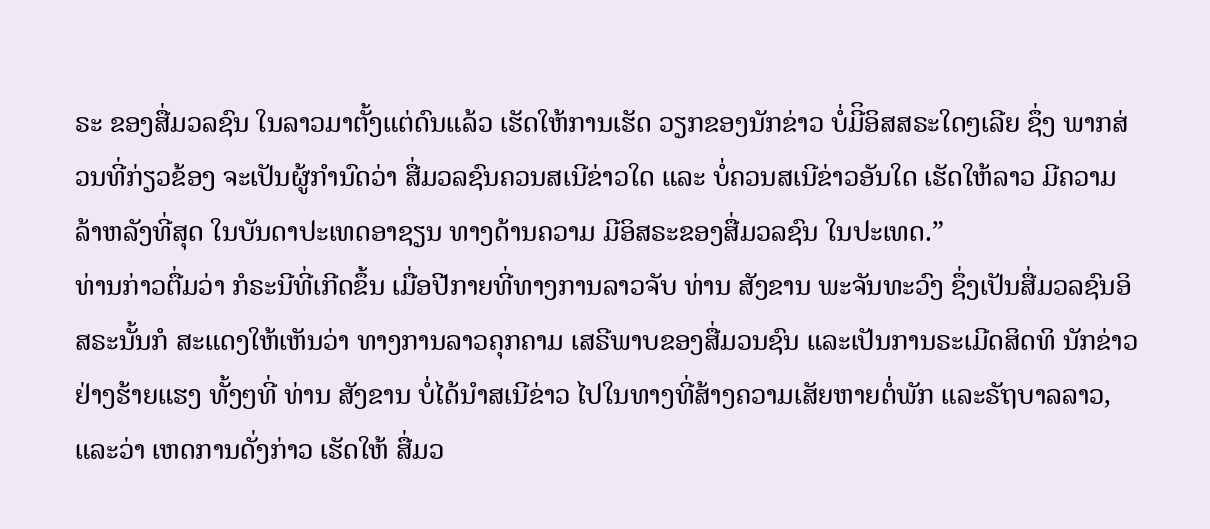ຣະ ຂອງສື່ມວລຊົນ ໃນລາວມາຕັ້ງແຕ່ດົນແລ້ວ ເຮັດໃຫ້ການເຮັດ ວຽກຂອງນັກຂ່າວ ບໍ່ມີິອິສສຣະໃດໆເລີຍ ຊຶ່ງ ພາກສ່ວນທີ່ກ່ຽວຂ້ອງ ຈະເປັນຜູ້ກໍານົດວ່າ ສື່ມວລຊົນຄວນສເນີຂ່າວໃດ ແລະ ບໍ່ຄວນສເນີຂ່າວອັນໃດ ເຮັດໃຫ້ລາວ ມີຄວາມລ້າຫລັງທີ່ສຸດ ໃນບັນດາປະເທດອາຊຽນ ທາງດ້ານຄວາມ ມີອິສຣະຂອງສື່ມວລຊົນ ໃນປະເທດ.”
ທ່ານກ່າວຕື່ມວ່າ ກໍຣະນີທີ່ເກີດຂຶ້ນ ເມື່ອປີກາຍທີ່ທາງການລາວຈັບ ທ່ານ ສັງຂານ ພະຈັນທະວົງ ຊຶ່ງເປັນສື່ມວລຊົນອິສຣະນັ້ນກໍ ສະແດງໃຫ້ເຫັນວ່າ ທາງການລາວຄຸກຄາມ ເສຣີພາບຂອງສື່ມວນຊົນ ແລະເປັນການຣະເມີດສິດທິ ນັກຂ່າວຢ່າງຮ້າຍແຮງ ທັ້ງໆທີ່ ທ່ານ ສັງຂານ ບໍ່ໄດ້ນໍາສເນີຂ່າວ ໄປໃນທາງທີ່ສ້າງຄວາມເສັຍຫາຍຕໍ່ພັກ ແລະຣັຖບາລລາວ, ແລະວ່າ ເຫດການດັ່ງກ່າວ ເຮັດໃຫ້ ສື່ມວ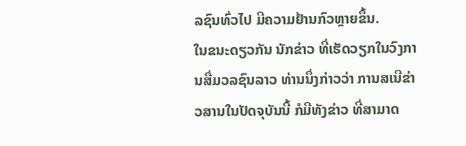ລຊົນທົ່ວໄປ ມີຄວາມຢ້ານກົວຫຼາຍຂຶ້ນ.
ໃນຂນະດຽວກັນ ນັກຂ່າວ ທີ່ເຮັດວຽກໃນວົງການສື່ມວລຊົນລາວ ທ່ານນຶ່ງກ່າວວ່າ ການສເນີຂ່າວສານໃນປັດຈຸບັນນີ້ ກໍມີທັງຂ່າວ ທີ່ສາມາດ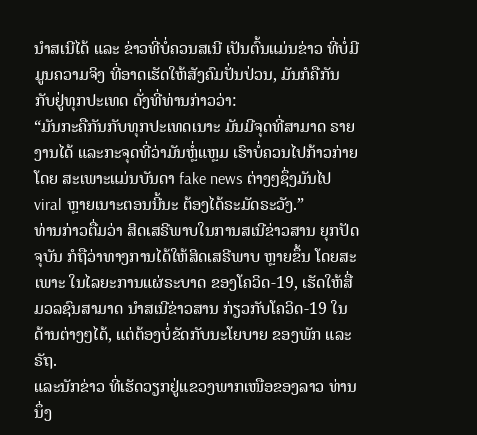ນໍາສເນີໄດ້ ແລະ ຂ່າວທີ່ບໍ່ຄວນສເນີ ເປັນຕົ້ນແມ່ນຂ່າວ ທີ່ບໍ່ມີມູນຄວາມຈິງ ທີ່ອາດເຮັດໃຫ້ສັງຄົມປັ່ນປ່ວນ, ມັນກໍຄືກັນ ກັບຢູ່ທຸກປະເທດ ດັ່ງທີ່ທ່ານກ່າວວ່າ:
“ມັນກະຄືກັນກັບທຸກປະເທດເນາະ ມັນມີຈຸດທີ່ສາມາດ ຣາຍງານໄດ້ ແລະກະຈຸດທີ່ວ່າມັນຫຼໍ່ແຫຼມ ເຮົາບໍ່ຄວນໄປກ້າວກ່າຍ ໂດຍ ສະເພາະແມ່ນບັນດາ fake news ຕ່າງໆຊຶ່ງມັນໄປ viral ຫຼາຍເນາະຕອນນີ້ນະ ຕ້ອງໄດ້ຣະມັດຣະວັງ.”
ທ່ານກ່າວຕື່ມວ່າ ສິດເສຣີພາບໃນການສເນີຂ່າວສານ ຍຸກປັດຈຸບັນ ກໍຖືວ່າທາງການໄດ້ໃຫ້ສິດເສຣີພາບ ຫຼາຍຂຶ້ນ ໂດຍສະເພາະ ໃນໄລຍະການແຜ່ຣະບາດ ຂອງໂຄວິດ-19, ເຮັດໃຫ້ສື່ມວລຊົນສາມາດ ນໍາສເນີຂ່າວສານ ກ່ຽວກັບໂຄວິດ-19 ໃນດ້ານຕ່າງໆໄດ້, ແຕ່ຕ້ອງບໍ່ຂັດກັບນະໂຍບາຍ ຂອງພັກ ແລະຣັຖ.
ແລະນັກຂ່າວ ທີ່ເຮັດວຽກຢູ່ແຂວງພາກເໜືອຂອງລາວ ທ່ານນຶ່ງ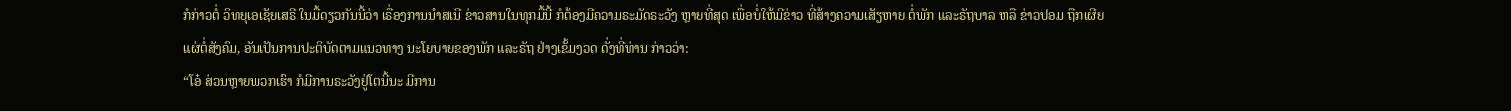ກໍກ່າວຕໍ່ ວິທຍຸເອເຊັຍເສຣີ ໃນມື້ດຽວກັນນີ້ວ່າ ເຣື່ອງການນໍາສເນີ ຂ່າວສານໃນທຸກມື້ນີ້ ກໍຕ້ອງມີຄວາມຣະມັດຣະວັງ ຫຼາຍທີ່ສຸດ ເພື່ອບໍ່ໃຫ້ມີຂ່າວ ທີ່ສ້າງຄວາມເສັຽຫາຍ ຕໍ່ພັກ ແລະຣັຖບາລ ຫລື ຂ່າວປອມ ຖືກເຜີຍແຜ່ຕໍ່ສັງຄົມ, ອັນເປັນການປະຕິບັດຕາມແນວທາງ ນະໂຍບາຍຂອງພັກ ແລະຣັຖ ຢ່າງເຂັ້ມງວດ ດັ່ງທີ່ທ່ານ ກ່າວວ່າ:
“ໂອ໋ ສ່ວນຫຼາຍພວກເຮົາ ກໍມີການຣະວັງຢູ່ໂຕນີ້ນະ ມີການ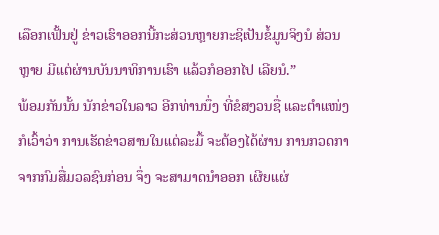ເລືອກເຟັ້ນຢູ່ ຂ່າວເຮົາອອກນີ້ກະສ່ວນຫຼາຍກະຊິເປັນຂໍ້ມູນຈິງນໍ ສ່ວນຫຼາຍ ມີແຕ່ຜ່ານບັນນາທິການເຮົາ ແລ້ວກໍອອກໄປ ເລີຍນໍ.”
ພ້ອມກັນນັ້ນ ນັກຂ່າວໃນລາວ ອີກທ່ານນຶ່ງ ທີ່ຂໍສງວນຊື່ ແລະຕໍາແໜ່ງ ກໍເວົ້າວ່າ ການເຮັດຂ່າວສານໃນແຕ່ລະມື້ ຈະຕ້ອງໄດ້ຜ່ານ ການກວດກາ ຈາກກົມສື່ມວລຊົນກ່ອນ ຈຶ່ງ ຈະສາມາດນໍາອອກ ເຜີຍແຜ່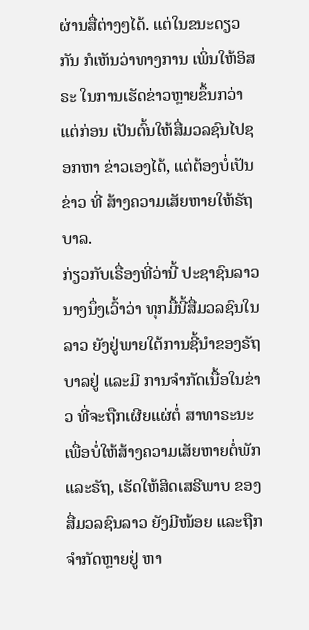ຜ່ານສື່ຕ່າງໆໄດ້. ແຕ່ໃນຂນະດຽວກັນ ກໍເຫັນວ່າທາງການ ເພິ່ນໃຫ້ອິສຣະ ໃນການເຮັດຂ່າວຫຼາຍຂຶ້ນກວ່າແຕ່ກ່ອນ ເປັນຕົ້ນໃຫ້ສື່ມວລຊົນໄປຊອກຫາ ຂ່າວເອງໄດ້, ແຕ່ຕ້ອງບໍ່ເປັນຂ່າວ ທີ່ ສ້າງຄວາມເສັຍຫາຍໃຫ້ຣັຖບາລ.
ກ່ຽວກັບເຣື່ອງທີ່ວ່ານີ້ ປະຊາຊົນລາວ ນາງນຶ່ງເວົ້າວ່າ ທຸກມື້ນີ້ສື່ມວລຊົນໃນລາວ ຍັງຢູ່ພາຍໃຕ້ການຊີ້ນໍາຂອງຣັຖບາລຢູ່ ແລະມີ ການຈໍາກັດເນື້ອໃນຂ່າວ ທີ່ຈະຖືກເຜີຍແຜ່ຕໍ່ ສາທາຣະນະ ເພື່ອບໍ່ໃຫ້ສ້າງຄວາມເສັຍຫາຍຕໍ່ພັກ ແລະຣັຖ, ເຮັດໃຫ້ສິດເສຣີພາບ ຂອງສື່ມວລຊົນລາວ ຍັງມີໜ້ອຍ ແລະຖືກຈໍາກັດຫຼາຍຢູ່ ຫາ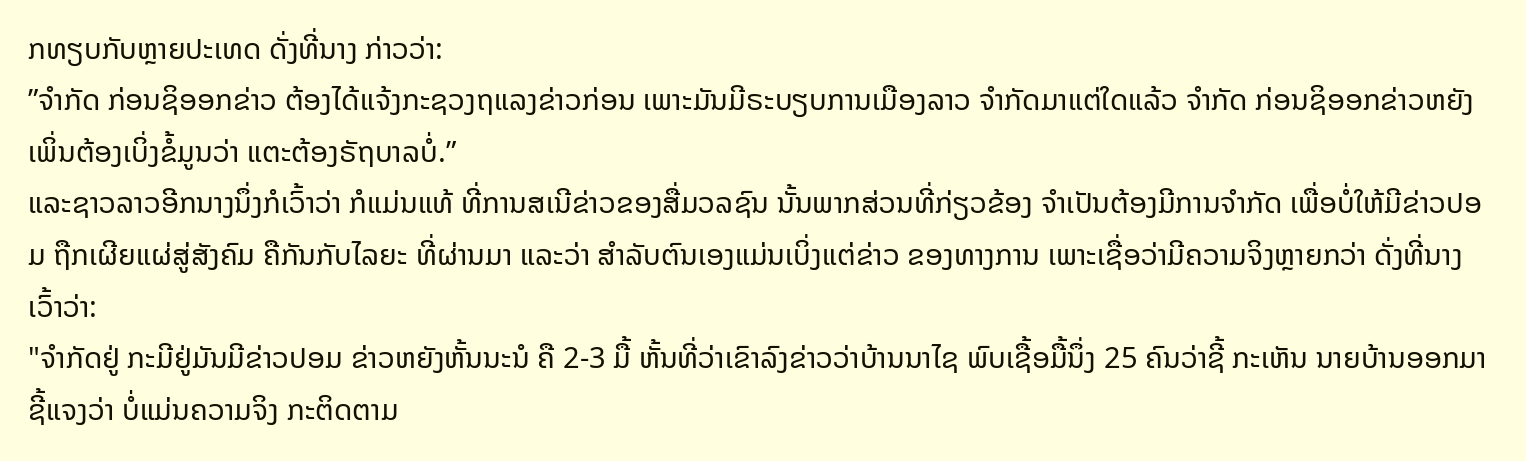ກທຽບກັບຫຼາຍປະເທດ ດັ່ງທີ່ນາງ ກ່າວວ່າ:
”ຈໍາກັດ ກ່ອນຊິອອກຂ່າວ ຕ້ອງໄດ້ແຈ້ງກະຊວງຖແລງຂ່າວກ່ອນ ເພາະມັນມີຣະບຽບການເມືອງລາວ ຈໍາກັດມາແຕ່ໃດແລ້ວ ຈໍາກັດ ກ່ອນຊິອອກຂ່າວຫຍັງ ເພິ່ນຕ້ອງເບິ່ງຂໍ້ມູນວ່າ ແຕະຕ້ອງຣັຖບາລບໍ່.”
ແລະຊາວລາວອີກນາງນຶ່ງກໍເວົ້າວ່າ ກໍແມ່ນແທ້ ທີ່ການສເນີຂ່າວຂອງສື່ມວລຊົນ ນັ້ນພາກສ່ວນທີ່ກ່ຽວຂ້ອງ ຈໍາເປັນຕ້ອງມີການຈໍາກັດ ເພື່ອບໍ່ໃຫ້ມີຂ່າວປອມ ຖືກເຜີຍແຜ່ສູ່ສັງຄົມ ຄືກັນກັບໄລຍະ ທີ່ຜ່ານມາ ແລະວ່າ ສໍາລັບຕົນເອງແມ່ນເບິ່ງແຕ່ຂ່າວ ຂອງທາງການ ເພາະເຊື່ອວ່າມີຄວາມຈິງຫຼາຍກວ່າ ດັ່ງທີ່ນາງເວົ້າວ່າ:
"ຈໍາກັດຢູ່ ກະມີຢູ່ມັນມີຂ່າວປອມ ຂ່າວຫຍັງຫັ້ນນະນໍ ຄື 2-3 ມື້ ຫັ້ນທີ່ວ່າເຂົາລົງຂ່າວວ່າບ້ານນາໄຊ ພົບເຊື້ອມື້ນຶ່ງ 25 ຄົນວ່າຊີ້ ກະເຫັນ ນາຍບ້ານອອກມາຊີ້ແຈງວ່າ ບໍ່ແມ່ນຄວາມຈິງ ກະຕິດຕາມ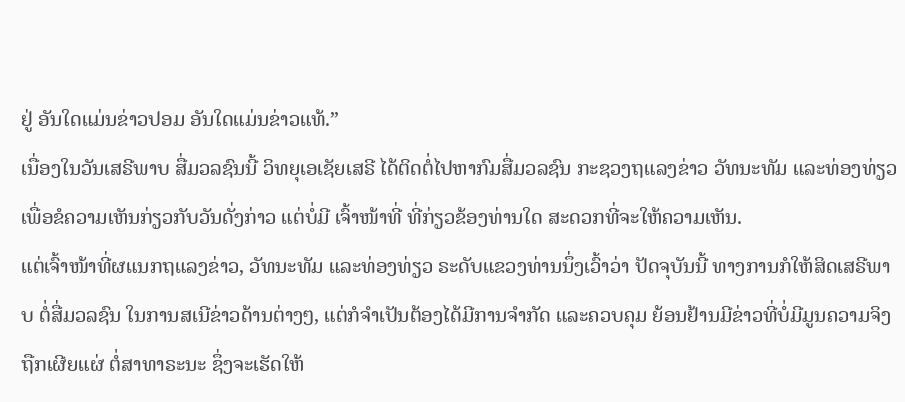ຢູ່ ອັນໃດແມ່ນຂ່າວປອມ ອັນໃດແມ່ນຂ່າວແທ້.”
ເນື່ອງໃນວັນເສຣີພາບ ສື່ມວລຊົນນີ້ ວິທຍຸເອເຊັຍເສຣີ ໄດ້ຕິດຕໍ່ໄປຫາກົມສື່ມວລຊົນ ກະຊວງຖແລງຂ່າວ ວັທນະທັມ ແລະທ່ອງທ່ຽວ ເພື່ອຂໍຄວາມເຫັນກ່ຽວກັບວັນດັ່ງກ່າວ ແຕ່ບໍ່ມີ ເຈົ້າໜ້າທີ່ ທີ່ກ່ຽວຂ້ອງທ່ານໃດ ສະດວກທີ່ຈະໃຫ້ຄວາມເຫັນ.
ແຕ່ເຈົ້າໜ້າທີ່ຜແນກຖແລງຂ່າວ, ວັທນະທັມ ແລະທ່ອງທ່ຽວ ຣະດັບແຂວງທ່ານນຶ່ງເວົ້າວ່າ ປັດຈຸບັນນີ້ ທາງການກໍໃຫ້ສິດເສຣີພາບ ຕໍ່ສື່ມວລຊົນ ໃນການສເນີຂ່າວດ້ານຕ່າງໆ, ແຕ່ກໍຈໍາເປັນຕ້ອງໄດ້ມີການຈໍາກັດ ແລະຄວບຄຸມ ຍ້ອນຢ້ານມີຂ່າວທີ່ບໍ່ມີມູນຄວາມຈິງ ຖືກເຜີຍແຜ່ ຕໍ່ສາທາຣະນະ ຊຶ່ງຈະເຮັດໃຫ້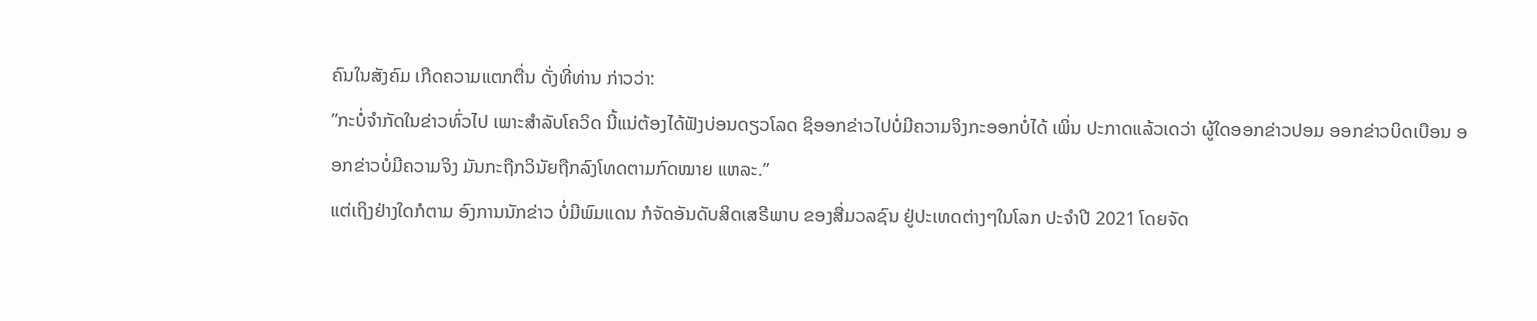ຄົນໃນສັງຄົມ ເກີດຄວາມແຕກຕື່ນ ດັ່ງທີ່ທ່ານ ກ່າວວ່າ:
”ກະບໍ່ຈໍາກັດໃນຂ່າວທົ່ວໄປ ເພາະສໍາລັບໂຄວິດ ນີ້ແນ່ຕ້ອງໄດ້ຟັງບ່ອນດຽວໂລດ ຊິອອກຂ່າວໄປບໍ່ມີຄວາມຈິງກະອອກບໍ່ໄດ້ ເພິ່ນ ປະກາດແລ້ວເດວ່າ ຜູ້ໃດອອກຂ່າວປອມ ອອກຂ່າວບິດເບືອນ ອອກຂ່າວບໍ່ມີຄວາມຈິງ ມັນກະຖືກວິນັຍຖືກລົງໂທດຕາມກົດໝາຍ ແຫລະ.”
ແຕ່ເຖິງຢ່າງໃດກໍຕາມ ອົງການນັກຂ່າວ ບໍ່ມີພົມແດນ ກໍຈັດອັນດັບສິດເສຣີພາບ ຂອງສື່ມວລຊົນ ຢູ່ປະເທດຕ່າງໆໃນໂລກ ປະຈໍາປີ 2021 ໂດຍຈັດ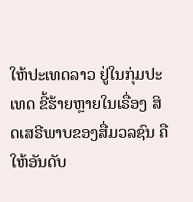ໃຫ້ປະເທດລາວ ຢູ່ໃນກຸ່ມປະເທດ ຂີ້ຮ້າຍຫຼາຍໃນເຣື່ອງ ສິດເສຣີພາບຂອງສື່ມວລຊົນ ຄືໃຫ້ອັນດັບ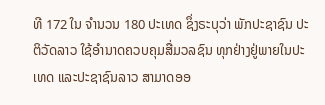ທີ 172 ໃນ ຈໍານວນ 180 ປະເທດ ຊຶ່ງຣະບຸວ່າ ພັກປະຊາຊົນ ປະຕິວັດລາວ ໃຊ້ອໍານາດຄວບຄຸມສື່ມວລຊົນ ທຸກຢ່າງຢູ່ພາຍໃນປະເທດ ແລະປະຊາຊົນລາວ ສາມາດອອ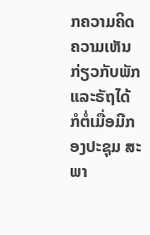ກຄວາມຄິດຄວາມເຫັນ ກ່ຽວກັບພັກ ແລະຣັຖໄດ້ ກໍຕໍ່ເມື່ອມີກອງປະຊຸມ ສະພາ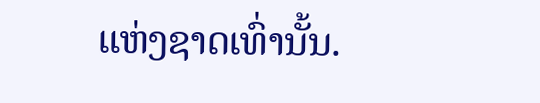ແຫ່ງຊາດເທົ່ານັ້ນ.